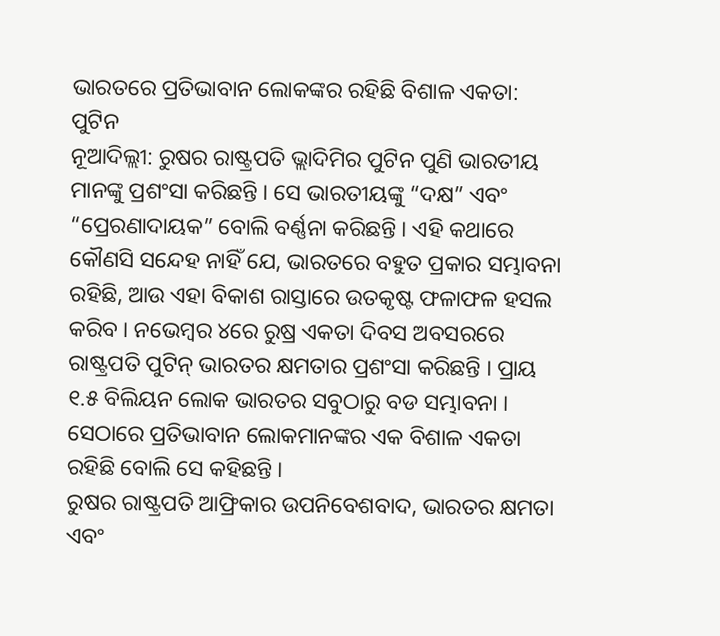ଭାରତରେ ପ୍ରତିଭାବାନ ଲୋକଙ୍କର ରହିଛି ବିଶାଳ ଏକତା: ପୁଟିନ
ନୂଆଦିଲ୍ଲୀ: ରୁଷର ରାଷ୍ଟ୍ରପତି ଭ୍ଲାଦିମିର ପୁଟିନ ପୁଣି ଭାରତୀୟ ମାନଙ୍କୁ ପ୍ରଶଂସା କରିଛନ୍ତି । ସେ ଭାରତୀୟଙ୍କୁ “ଦକ୍ଷ” ଏବଂ “ପ୍ରେରଣାଦାୟକ” ବୋଲି ବର୍ଣ୍ଣନା କରିଛନ୍ତି । ଏହି କଥାରେ କୌଣସି ସନ୍ଦେହ ନାହିଁ ଯେ, ଭାରତରେ ବହୁତ ପ୍ରକାର ସମ୍ଭାବନା ରହିଛି, ଆଉ ଏହା ବିକାଶ ରାସ୍ତାରେ ଉତକୃଷ୍ଟ ଫଳାଫଳ ହସଲ କରିବ । ନଭେମ୍ବର ୪ରେ ରୁଷ୍ର ଏକତା ଦିବସ ଅବସରରେ ରାଷ୍ଟ୍ରପତି ପୁଟିନ୍ ଭାରତର କ୍ଷମତାର ପ୍ରଶଂସା କରିଛନ୍ତି । ପ୍ରାୟ ୧.୫ ବିଲିୟନ ଲୋକ ଭାରତର ସବୁଠାରୁ ବଡ ସମ୍ଭାବନା । ସେଠାରେ ପ୍ରତିଭାବାନ ଲୋକମାନଙ୍କର ଏକ ବିଶାଳ ଏକତା ରହିଛି ବୋଲି ସେ କହିଛନ୍ତି ।
ରୁଷର ରାଷ୍ଟ୍ରପତି ଆଫ୍ରିକାର ଉପନିବେଶବାଦ, ଭାରତର କ୍ଷମତା ଏବଂ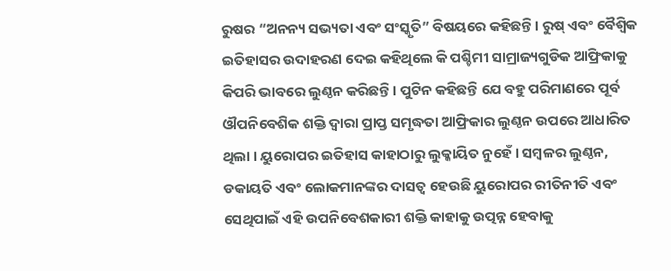ରୁଷର “ଅନନ୍ୟ ସଭ୍ୟତା ଏବଂ ସଂସ୍କୃତି” ବିଷୟରେ କହିଛନ୍ତି । ରୁଷ୍ ଏବଂ ବୈଶ୍ବିକ ଇତିହାସର ଉଦାହରଣ ଦେଇ କହିଥିଲେ କି ପଶ୍ଚିମୀ ସାମ୍ରାଜ୍ୟଗୁଡିକ ଆଫ୍ରିକାକୁ କିପରି ଭାବରେ ଲୁଣ୍ଠନ କରିଛନ୍ତି । ପୁଟିନ କହିଛନ୍ତି ଯେ ବହୁ ପରିମାଣରେ ପୂର୍ବ ଔପନିବେଶିକ ଶକ୍ତି ଦ୍ୱାରା ପ୍ରାପ୍ତ ସମୃଦ୍ଧତା ଆଫ୍ରିକାର ଲୁଣ୍ଠନ ଉପରେ ଆଧାରିତ ଥିଲା । ୟୁରୋପର ଇତିହାସ କାହାଠାରୁ ଲୁକ୍କାୟିତ ନୁହେଁ । ସମ୍ବଳର ଲୁଣ୍ଠନ, ଡକାୟତି ଏବଂ ଲୋକମାନଙ୍କର ଦାସତ୍ୱ ହେଉଛି ୟୁରୋପର ରୀତିନୀତି ଏବଂ ସେଥିପାଇଁ ଏହି ଉପନିବେଶକାରୀ ଶକ୍ତି କାହାକୁ ଉତ୍ପନ୍ନ ହେବାକୁ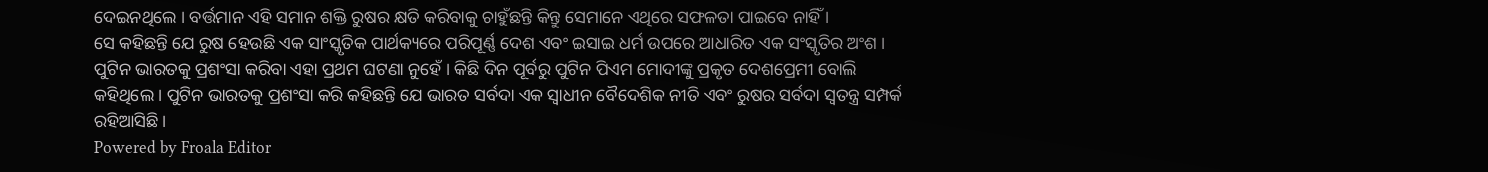ଦେଇନଥିଲେ । ବର୍ତ୍ତମାନ ଏହି ସମାନ ଶକ୍ତି ରୁଷର କ୍ଷତି କରିବାକୁ ଚାହୁଁଛନ୍ତି କିନ୍ତୁ ସେମାନେ ଏଥିରେ ସଫଳତା ପାଇବେ ନାହିଁ ।
ସେ କହିଛନ୍ତି ଯେ ରୁଷ ହେଉଛି ଏକ ସାଂସ୍କୃତିକ ପାର୍ଥକ୍ୟରେ ପରିପୂର୍ଣ୍ଣ ଦେଶ ଏବଂ ଇସାଇ ଧର୍ମ ଉପରେ ଆଧାରିତ ଏକ ସଂସ୍କୃତିର ଅଂଶ । ପୁଟିନ ଭାରତକୁ ପ୍ରଶଂସା କରିବା ଏହା ପ୍ରଥମ ଘଟଣା ନୁହେଁ । କିଛି ଦିନ ପୂର୍ବରୁ ପୁଟିନ ପିଏମ ମୋଦୀଙ୍କୁ ପ୍ରକୃତ ଦେଶପ୍ରେମୀ ବୋଲି କହିଥିଲେ । ପୁଟିନ ଭାରତକୁ ପ୍ରଶଂସା କରି କହିଛନ୍ତି ଯେ ଭାରତ ସର୍ବଦା ଏକ ସ୍ୱାଧୀନ ବୈଦେଶିକ ନୀତି ଏବଂ ରୁଷର ସର୍ବଦା ସ୍ୱତନ୍ତ୍ର ସମ୍ପର୍କ ରହିଆସିଛି ।
Powered by Froala Editor